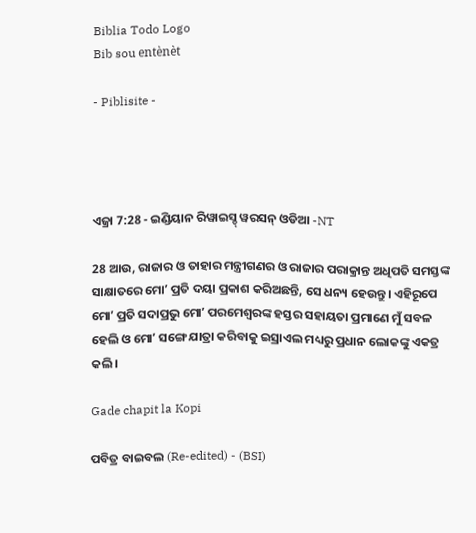Biblia Todo Logo
Bib sou entènèt

- Piblisite -




ଏଜ୍ରା 7:28 - ଇଣ୍ଡିୟାନ ରିୱାଇସ୍ଡ୍ ୱରସନ୍ ଓଡିଆ -NT

28 ଆଉ, ରାଜାର ଓ ତାହାର ମନ୍ତ୍ରୀଗଣର ଓ ରାଜାର ପରାକ୍ରାନ୍ତ ଅଧିପତି ସମସ୍ତଙ୍କ ସାକ୍ଷାତରେ ମୋʼ ପ୍ରତି ଦୟା ପ୍ରକାଶ କରିଅଛନ୍ତି, ସେ ଧନ୍ୟ ହେଉନ୍ତୁ। ଏହିରୂପେ ମୋʼ ପ୍ରତି ସଦାପ୍ରଭୁ ମୋʼ ପରମେଶ୍ୱରଙ୍କ ହସ୍ତର ସହାୟତା ପ୍ରମାଣେ ମୁଁ ସବଳ ହେଲି ଓ ମୋʼ ସଙ୍ଗେ ଯାତ୍ରା କରିବାକୁ ଇସ୍ରାଏଲ ମଧ୍ୟରୁ ପ୍ରଧାନ ଲୋକଙ୍କୁ ଏକତ୍ର କଲି।

Gade chapit la Kopi

ପବିତ୍ର ବାଇବଲ (Re-edited) - (BSI)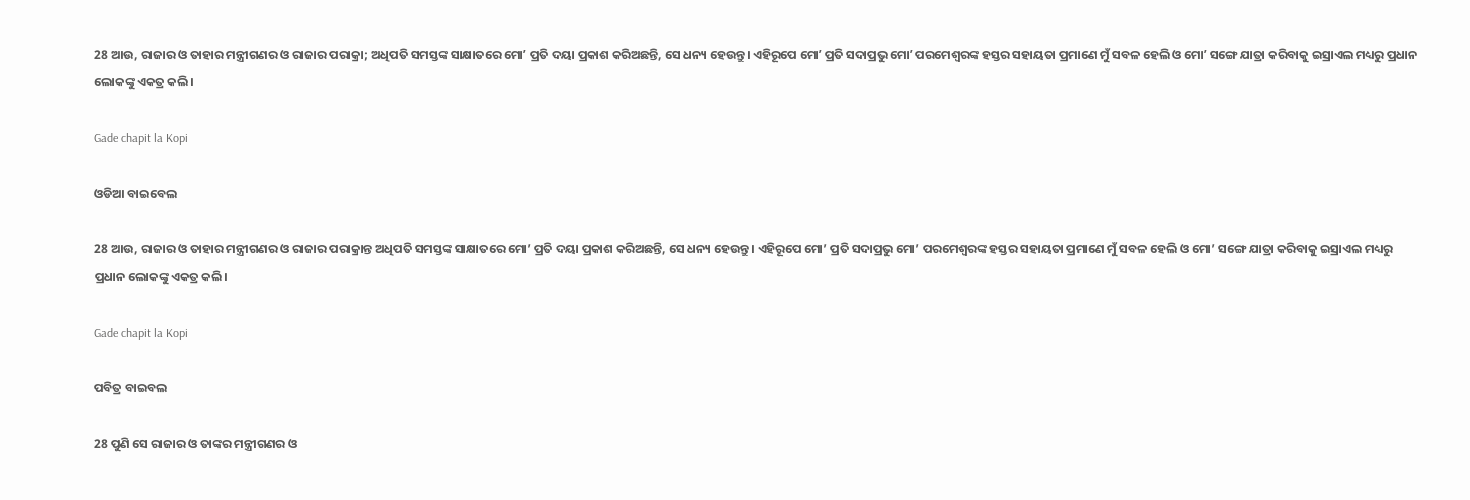28 ଆଉ, ରାଜାର ଓ ତାହାର ମନ୍ତ୍ରୀଗଣର ଓ ରାଜାର ପରାକ୍ରା; ଅଧିପତି ସମସ୍ତଙ୍କ ସାକ୍ଷାତରେ ମୋʼ ପ୍ରତି ଦୟା ପ୍ରକାଶ କରିଅଛନ୍ତି, ସେ ଧନ୍ୟ ହେଉନ୍ତୁ। ଏହିରୂପେ ମୋʼ ପ୍ରତି ସଦାପ୍ରଭୁ ମୋʼ ପରମେଶ୍ଵରଙ୍କ ହସ୍ତର ସହାୟତା ପ୍ରମାଣେ ମୁଁ ସବଳ ହେଲି ଓ ମୋʼ ସଙ୍ଗେ ଯାତ୍ରା କରିବାକୁ ଇସ୍ରାଏଲ ମଧ୍ୟରୁ ପ୍ରଧାନ ଲୋକଙ୍କୁ ଏକତ୍ର କଲି।

Gade chapit la Kopi

ଓଡିଆ ବାଇବେଲ

28 ଆଉ, ରାଜାର ଓ ତାହାର ମନ୍ତ୍ରୀଗଣର ଓ ରାଜାର ପରାକ୍ରାନ୍ତ ଅଧିପତି ସମସ୍ତଙ୍କ ସାକ୍ଷାତରେ ମୋ’ ପ୍ରତି ଦୟା ପ୍ରକାଶ କରିଅଛନ୍ତି, ସେ ଧନ୍ୟ ହେଉନ୍ତୁ। ଏହିରୂପେ ମୋ’ ପ୍ରତି ସଦାପ୍ରଭୁ ମୋ’ ପରମେଶ୍ୱରଙ୍କ ହସ୍ତର ସହାୟତା ପ୍ରମାଣେ ମୁଁ ସବଳ ହେଲି ଓ ମୋ’ ସଙ୍ଗେ ଯାତ୍ରା କରିବାକୁ ଇସ୍ରାଏଲ ମଧ୍ୟରୁ ପ୍ରଧାନ ଲୋକଙ୍କୁ ଏକତ୍ର କଲି।

Gade chapit la Kopi

ପବିତ୍ର ବାଇବଲ

28 ପୁଣି ସେ ରାଜାର ଓ ତାଙ୍କର ମନ୍ତ୍ରୀଗଣର ଓ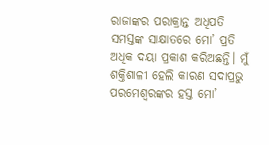ରାଜାଙ୍କର ପରାକ୍ରାନ୍ତ ଅଧିପତି ସମସ୍ତଙ୍କ ସାକ୍ଷାତରେ ମୋ’ ପ୍ରତି ଅଧିକ ଦୟା ପ୍ରକାଶ କରିଅଛନ୍ତି। ମୁଁ ଶକ୍ତିଶାଳୀ ହେଲି କାରଣ ସଦାପ୍ରଭୁ ପରମେଶ୍ୱରଙ୍କର ହସ୍ତ ମୋ’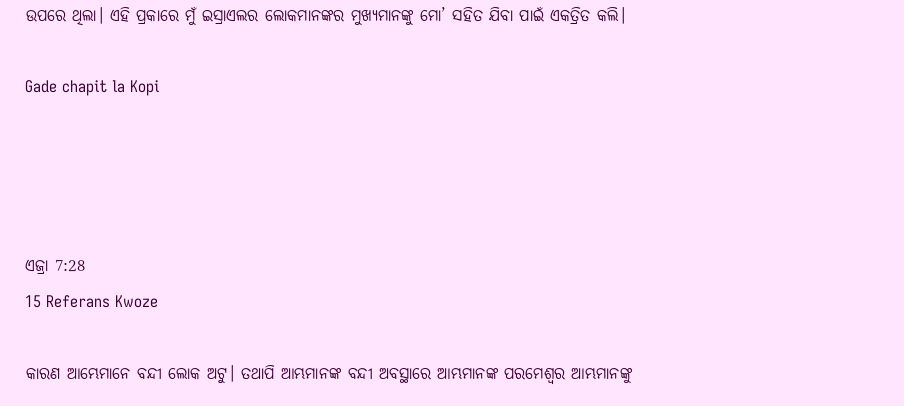ଉପରେ ଥିଲା। ଏହି ପ୍ରକାରେ ମୁଁ ଇସ୍ରାଏଲର ଲୋକମାନଙ୍କର ମୁଖ୍ୟମାନଙ୍କୁ ମୋ’ ସହିତ ଯିବା ପାଇଁ ଏକତ୍ରିତ କଲି।

Gade chapit la Kopi




ଏଜ୍ରା 7:28
15 Referans Kwoze

କାରଣ ଆମ୍ଭେମାନେ ବନ୍ଦୀ ଲୋକ ଅଟୁ। ତଥାପି ଆମ୍ଭମାନଙ୍କ ବନ୍ଦୀ ଅବସ୍ଥାରେ ଆମ୍ଭମାନଙ୍କ ପରମେଶ୍ୱର ଆମ୍ଭମାନଙ୍କୁ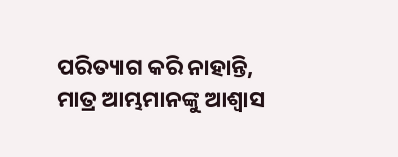ପରିତ୍ୟାଗ କରି ନାହାନ୍ତି, ମାତ୍ର ଆମ୍ଭମାନଙ୍କୁ ଆଶ୍ୱାସ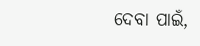ଦେବା ପାଇଁ,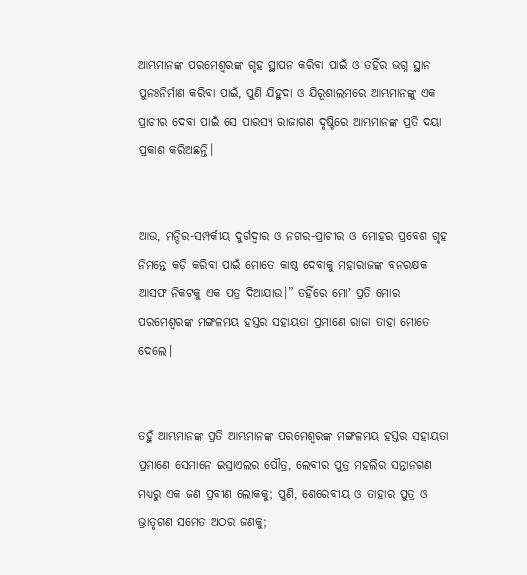ଆମ୍ଭମାନଙ୍କ ପରମେଶ୍ୱରଙ୍କ ଗୃହ ସ୍ଥାପନ କରିବା ପାଇଁ ଓ ତହିଁର ଭଗ୍ନ ସ୍ଥାନ ପୁନଃନିର୍ମାଣ କରିବା ପାଇଁ, ପୁଣି ଯିହୁଦା ଓ ଯିରୂଶାଲମରେ ଆମ୍ଭମାନଙ୍କୁ ଏକ ପ୍ରାଚୀର ଦେବା ପାଇଁ ସେ ପାରସ୍ୟ ରାଜାଗଣ ଦୃଷ୍ଟିରେ ଆମ୍ଭମାନଙ୍କ ପ୍ରତି ଦୟା ପ୍ରକାଶ କରିଅଛନ୍ତି।


ଆଉ, ମନ୍ଦିର-ସମ୍ପର୍କୀୟ ଦୁର୍ଗଦ୍ୱାର ଓ ନଗର-ପ୍ରାଚୀର ଓ ମୋହର ପ୍ରବେଶ ଗୃହ ନିମନ୍ତେ କଡ଼ି କରିବା ପାଇଁ ମୋତେ କାଷ୍ଠ ଦେବାକୁ ମହାରାଜଙ୍କ ବନରକ୍ଷକ ଆସଫ ନିକଟକୁ ଏକ ପତ୍ର ଦିଆଯାଉ।” ତହିଁରେ ମୋʼ ପ୍ରତି ମୋର ପରମେଶ୍ୱରଙ୍କ ମଙ୍ଗଳମୟ ହସ୍ତର ସହାୟତା ପ୍ରମାଣେ ରାଜା ତାହା ମୋତେ ଦେଲେ।


ତହୁଁ ଆମ୍ଭମାନଙ୍କ ପ୍ରତି ଆମ୍ଭମାନଙ୍କ ପରମେଶ୍ୱରଙ୍କ ମଙ୍ଗଳମୟ ହସ୍ତର ସହାୟତା ପ୍ରମାଣେ ସେମାନେ ଇସ୍ରାଏଲର ପୌତ୍ର, ଲେବୀର ପୁତ୍ର ମହଲିର ସନ୍ତାନଗଣ ମଧ୍ୟରୁ ଏକ ଜଣ ପ୍ରବୀଣ ଲୋକକୁ; ପୁଣି, ଶେରେବୀୟ ଓ ତାହାର ପୁତ୍ର ଓ ଭ୍ରାତୃଗଣ ସମେତ ଅଠର ଜଣକୁ;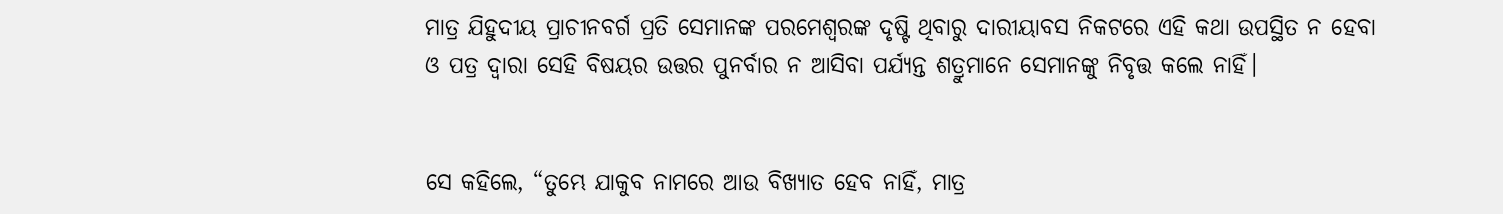ମାତ୍ର ଯିହୁଦୀୟ ପ୍ରାଚୀନବର୍ଗ ପ୍ରତି ସେମାନଙ୍କ ପରମେଶ୍ୱରଙ୍କ ଦୃଷ୍ଟି ଥିବାରୁ ଦାରୀୟାବସ ନିକଟରେ ଏହି କଥା ଉପସ୍ଥିତ ନ ହେବା ଓ ପତ୍ର ଦ୍ୱାରା ସେହି ବିଷୟର ଉତ୍ତର ପୁନର୍ବାର ନ ଆସିବା ପର୍ଯ୍ୟନ୍ତ ଶତ୍ରୁମାନେ ସେମାନଙ୍କୁ ନିବୃତ୍ତ କଲେ ନାହିଁ।


ସେ କହିଲେ, “ତୁମ୍ଭେ ଯାକୁବ ନାମରେ ଆଉ ବିଖ୍ୟାତ ହେବ ନାହିଁ, ମାତ୍ର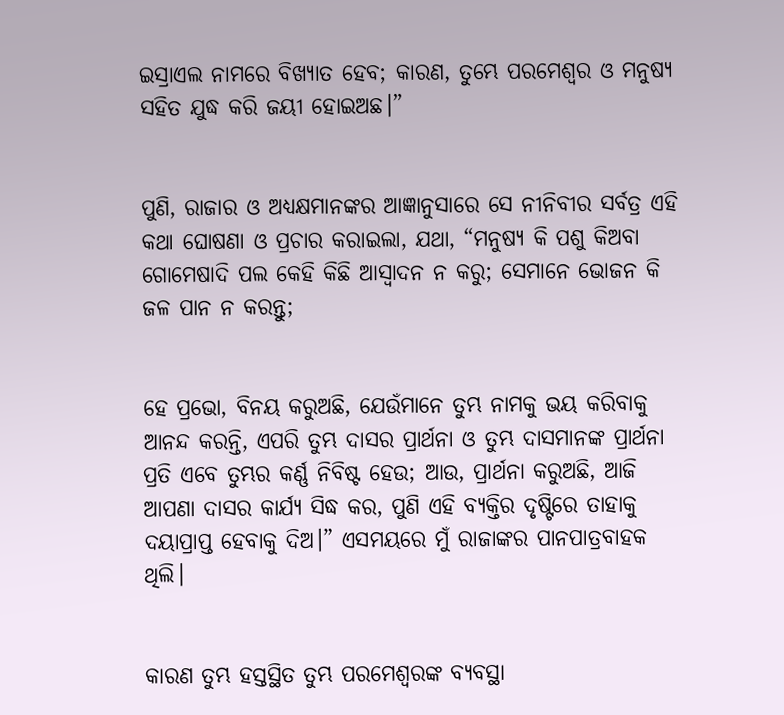ଇସ୍ରାଏଲ ନାମରେ ବିଖ୍ୟାତ ହେବ; କାରଣ, ତୁମ୍ଭେ ପରମେଶ୍ୱର ଓ ମନୁଷ୍ୟ ସହିତ ଯୁଦ୍ଧ କରି ଜୟୀ ହୋଇଅଛ।”


ପୁଣି, ରାଜାର ଓ ଅଧ୍ୟକ୍ଷମାନଙ୍କର ଆଜ୍ଞାନୁସାରେ ସେ ନୀନିବୀର ସର୍ବତ୍ର ଏହି କଥା ଘୋଷଣା ଓ ପ୍ରଚାର କରାଇଲା, ଯଥା, “ମନୁଷ୍ୟ କି ପଶୁ କିଅବା ଗୋମେଷାଦି ପଲ କେହି କିଛି ଆସ୍ୱାଦନ ନ କରୁ; ସେମାନେ ଭୋଜନ କି ଜଳ ପାନ ନ କରନ୍ତୁ;


ହେ ପ୍ରଭୋ, ବିନୟ କରୁଅଛି, ଯେଉଁମାନେ ତୁମ୍ଭ ନାମକୁ ଭୟ କରିବାକୁ ଆନନ୍ଦ କରନ୍ତି, ଏପରି ତୁମ୍ଭ ଦାସର ପ୍ରାର୍ଥନା ଓ ତୁମ୍ଭ ଦାସମାନଙ୍କ ପ୍ରାର୍ଥନା ପ୍ରତି ଏବେ ତୁମ୍ଭର କର୍ଣ୍ଣ ନିବିଷ୍ଟ ହେଉ; ଆଉ, ପ୍ରାର୍ଥନା କରୁଅଛି, ଆଜି ଆପଣା ଦାସର କାର୍ଯ୍ୟ ସିଦ୍ଧ କର, ପୁଣି ଏହି ବ୍ୟକ୍ତିର ଦୃଷ୍ଟିରେ ତାହାକୁ ଦୟାପ୍ରାପ୍ତ ହେବାକୁ ଦିଅ।” ଏସମୟରେ ମୁଁ ରାଜାଙ୍କର ପାନପାତ୍ରବାହକ ଥିଲି।


କାରଣ ତୁମ୍ଭ ହସ୍ତସ୍ଥିତ ତୁମ୍ଭ ପରମେଶ୍ୱରଙ୍କ ବ୍ୟବସ୍ଥା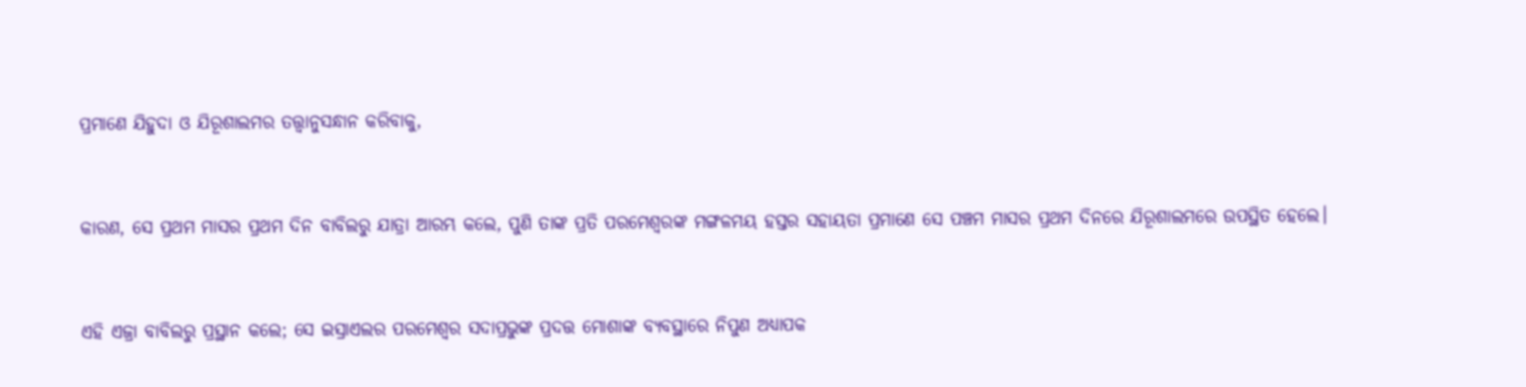ପ୍ରମାଣେ ଯିହୁଦା ଓ ଯିରୂଶାଲମର ତତ୍ତ୍ୱାନୁସନ୍ଧାନ କରିବାକୁ,


କାରଣ, ସେ ପ୍ରଥମ ମାସର ପ୍ରଥମ ଦିନ ବାବିଲରୁ ଯାତ୍ରା ଆରମ୍ଭ କଲେ, ପୁଣି ତାଙ୍କ ପ୍ରତି ପରମେଶ୍ୱରଙ୍କ ମଙ୍ଗଳମୟ ହସ୍ତର ସହାୟତା ପ୍ରମାଣେ ସେ ପଞ୍ଚମ ମାସର ପ୍ରଥମ ଦିନରେ ଯିରୂଶାଲମରେ ଉପସ୍ଥିତ ହେଲେ।


ଏହି ଏଜ୍ରା ବାବିଲରୁ ପ୍ରସ୍ଥାନ କଲେ; ସେ ଇସ୍ରାଏଲର ପରମେଶ୍ୱର ସଦାପ୍ରଭୁଙ୍କ ପ୍ରଦତ୍ତ ମୋଶାଙ୍କ ବ୍ୟବସ୍ଥାରେ ନିପୁଣ ଅଧ୍ୟାପକ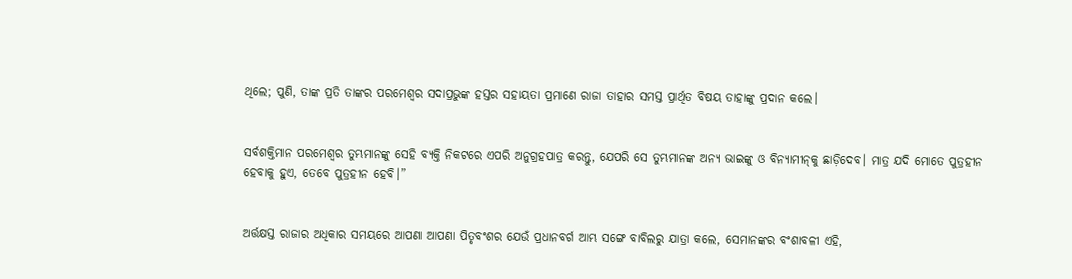ଥିଲେ; ପୁଣି, ତାଙ୍କ ପ୍ରତି ତାଙ୍କର ପରମେଶ୍ୱର ସଦାପ୍ରଭୁଙ୍କ ହସ୍ତର ସହାୟତା ପ୍ରମାଣେ ରାଜା ତାହାର ସମସ୍ତ ପ୍ରାର୍ଥିତ ବିଷୟ ତାହାଙ୍କୁ ପ୍ରଦାନ କଲେ।


ସର୍ବଶକ୍ତିମାନ ପରମେଶ୍ୱର ତୁମ୍ଭମାନଙ୍କୁ ସେହି ବ୍ୟକ୍ତି ନିକଟରେ ଏପରି ଅନୁଗ୍ରହପାତ୍ର କରନ୍ତୁ, ଯେପରି ସେ ତୁମ୍ଭମାନଙ୍କ ଅନ୍ୟ ଭାଇଙ୍କୁ ଓ ବିନ୍ୟାମୀନ୍‍କୁ ଛାଡ଼ିଦେବ। ମାତ୍ର ଯଦି ମୋତେ ପୁତ୍ରହୀନ ହେବାକୁ ହୁଏ, ତେବେ ପୁତ୍ରହୀନ ହେବି।”


ଅର୍ତ୍ତକ୍ଷସ୍ତ ରାଜାର ଅଧିକାର ସମୟରେ ଆପଣା ଆପଣା ପିତୃବଂଶର ଯେଉଁ ପ୍ରଧାନବର୍ଗ ଆମ୍ଭ ସଙ୍ଗେ ବାବିଲରୁ ଯାତ୍ରା କଲେ, ସେମାନଙ୍କର ବଂଶାବଳୀ ଏହି,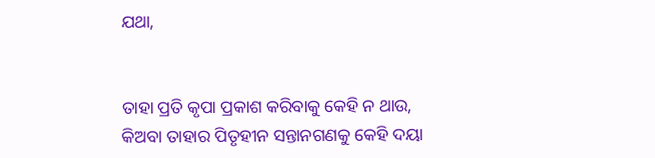ଯଥା,


ତାହା ପ୍ରତି କୃପା ପ୍ରକାଶ କରିବାକୁ କେହି ନ ଥାଉ, କିଅବା ତାହାର ପିତୃହୀନ ସନ୍ତାନଗଣକୁ କେହି ଦୟା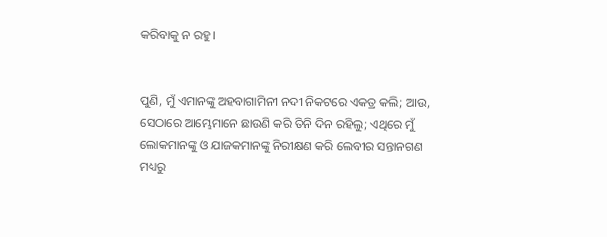କରିବାକୁ ନ ରହୁ।


ପୁଣି, ମୁଁ ଏମାନଙ୍କୁ ଅହବାଗାମିନୀ ନଦୀ ନିକଟରେ ଏକତ୍ର କଲି; ଆଉ, ସେଠାରେ ଆମ୍ଭେମାନେ ଛାଉଣି କରି ତିନି ଦିନ ରହିଲୁ; ଏଥିରେ ମୁଁ ଲୋକମାନଙ୍କୁ ଓ ଯାଜକମାନଙ୍କୁ ନିରୀକ୍ଷଣ କରି ଲେବୀର ସନ୍ତାନଗଣ ମଧ୍ୟରୁ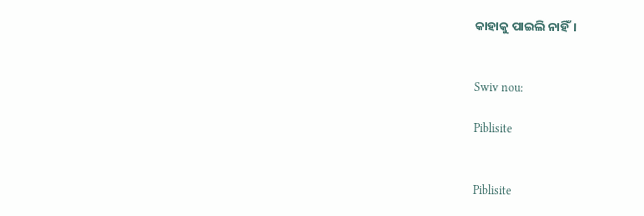କାହାକୁ ପାଇଲି ନାହିଁ।


Swiv nou:

Piblisite


Piblisite